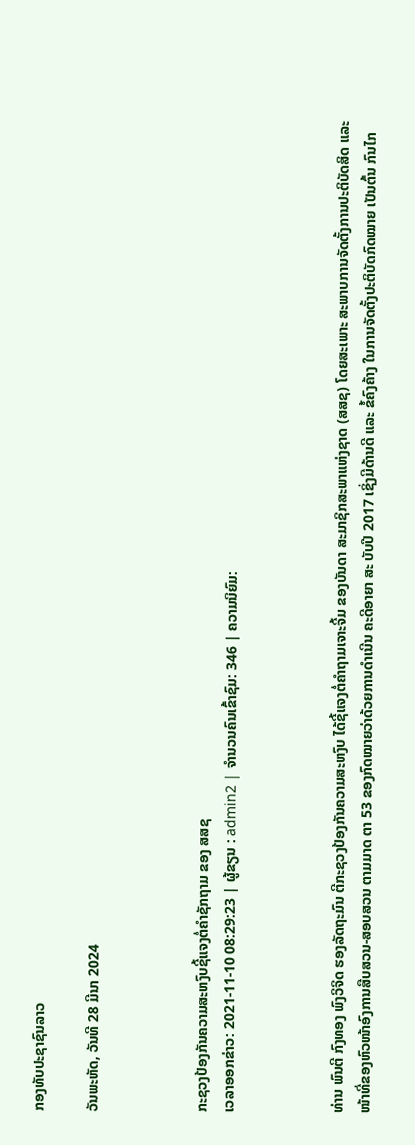ກອງທັບປະຊາຊົນລາວ

ວັນພະຫັດ, ວັນທີ 28 ມີນາ 2024



ກະຊວງປ້ອງກັນຄວາມສະຫງົບຊີ້ແຈງຕໍ່ຄຳຊັກຖາມ ຂອງ ສສຊ
ເວລາອອກຂ່າວ: 2021-11-10 08:29:23 | ຜູ້ຂຽນ : admin2 | ຈຳນວນຄົນເຂົ້າຊົມ: 346 | ຄວາມນິຍົມ:



ທ່ານ ພົນຕີ ກົງທອງ ພົງວິຈິດ ຮອງລັດຖະມົນ ຕີກະຊວງປ້ອງກັນຄວາມສະຫງົບ ໄດ້ຊີ້ແຈງຕໍ່ຄຳຖາມເຈາະຈີ້ມ ຂອງບັນດາ ສະມາຊິກສະພາແຫ່ງຊາດ (ສສຊ) ໂດຍສະເພາະ ສະພາບການຈັດຕັ້ງການປະຕິບັດສິດ ແລະ ໜ້າທີ່ຂອງຫົວໜ້າອົງການສືບສວນ-ສອບສວນ ຕາມມາດ ຕາ 53 ຂອງກົດໝາຍວ່າດ້ວຍການດໍາເນີນ ຄະດີອາຍາ ສະ ບັບປີ 2017 ເຊິ່ງມີດ້ານດີ ແລະ ຂໍ້ຄົງຄ້າງ ໃນການຈັດຕັ້ງປະຕິບັດກົດໝາຍ ເປັນຕົ້ນ ກົນໄກ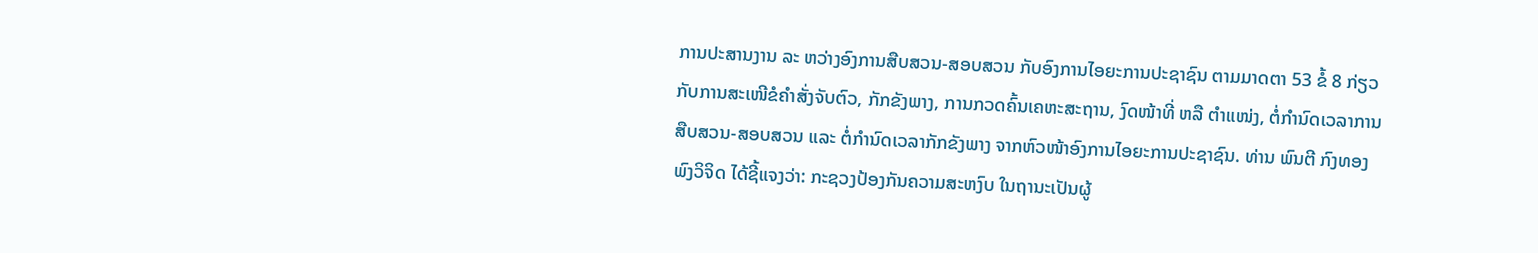ການປະສານງານ ລະ ຫວ່າງອົງການສືບສວນ-ສອບສວນ ກັບອົງການໄອຍະການປະຊາຊົນ ຕາມມາດຕາ 53 ຂໍ້ 8 ກ່ຽວກັບການສະເໜີຂໍຄໍາສັ່ງຈັບຕົວ, ກັກຂັງພາງ, ການກວດຄົ້ນເຄຫະສະຖານ, ງົດໜ້າທີ່ ຫລື ຕຳແໜ່ງ, ຕໍ່ກໍານົດເວລາການສືບສວນ-ສອບສວນ ແລະ ຕໍ່ກໍານົດເວລາກັກຂັງພາງ ຈາກຫົວໜ້າອົງການໄອຍະການປະຊາຊົນ. ທ່ານ ພົນຕີ ກົງທອງ ພົງວິຈິດ ໄດ້ຊີ້ແຈງວ່າ: ກະຊວງປ້ອງກັນຄວາມສະຫງົບ ໃນຖານະເປັນຜູ້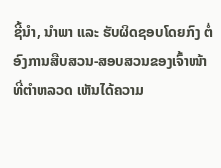ຊີ້ນໍາ, ນໍາພາ ແລະ ຮັບຜິດຊອບໂດຍກົງ ຕໍ່ອົງການສືບສວນ-ສອບສວນຂອງເຈົ້າໜ້າທີ່ຕໍາຫລວດ ເຫັນໄດ້ຄວາມ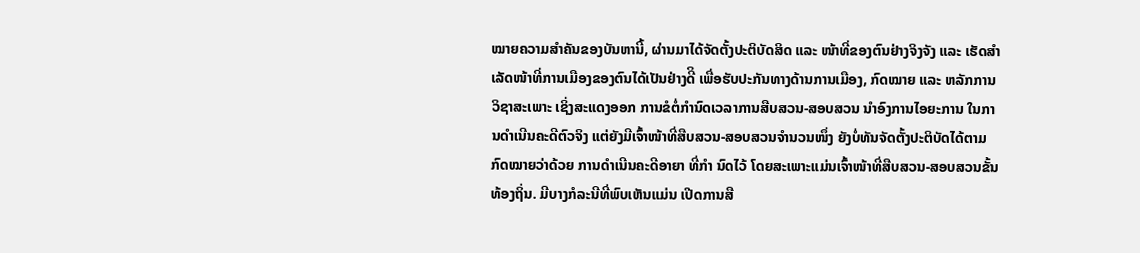ໝາຍຄວາມສໍາຄັນຂອງບັນຫານີ້, ຜ່ານມາໄດ້ຈັດຕັ້ງປະຕິບັດສິດ ແລະ ໜ້າທີ່ຂອງຕົນຢ່າງຈິງຈັງ ແລະ ເຮັດສໍາເລັດໜ້າທີ່ການເມືອງຂອງຕົນໄດ້ເປັນຢ່າງດີິ ເພື່ອຮັບປະກັນທາງດ້ານການເມືອງ, ກົດໝາຍ ແລະ ຫລັກການວິຊາສະເພາະ ເຊິ່ງສະແດງອອກ ການຂໍຕໍ່ກຳນົດເວລາການສືບສວນ-ສອບສວນ ນຳອົງການໄອຍະການ ໃນການດໍາເນີນຄະດີຕົວຈິງ ແຕ່ຍັງມີເຈົ້າໜ້າທີ່ສືບສວນ-ສອບສວນຈຳນວນໜຶ່ງ ຍັງບໍ່ທັນຈັດຕັ້ງປະຕິບັດໄດ້ຕາມກົດໝາຍວ່າດ້ວຍ ການດຳເນີນຄະດີອາຍາ ທີ່ກຳ ນົດໄວ້ ໂດຍສະເພາະແມ່ນເຈົ້າໜ້າທີ່ສືບສວນ-ສອບສວນຂັ້ນທ້ອງຖິ່ນ. ມີບາງກໍລະນີທີ່ພົບເຫັນແມ່ນ ເປີດການສື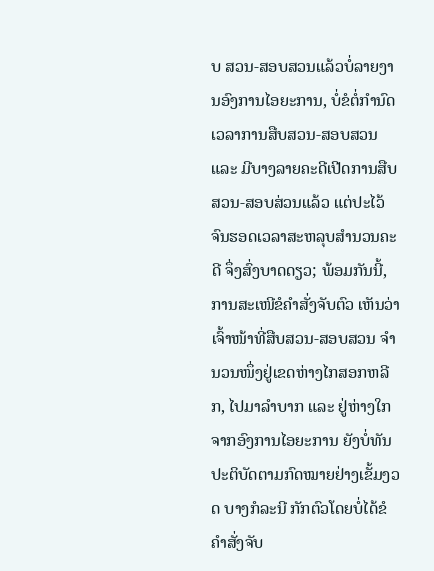ບ ສວນ-ສອບສວນແລ້ວບໍ່ລາຍງານອົງການໄອຍະການ, ບໍ່ຂໍຕໍ່ກໍານົດເວລາການສືບສວນ-ສອບສວນ ແລະ ມີບາງລາຍຄະດີເປີດການສືບສວນ-ສອບສ່ວນແລ້ວ ແຕ່ປະໄວ້ຈົນຮອດເວລາສະຫລຸບສຳນວນຄະດີ ຈຶ່ງສົ່ງບາດດຽວ; ພ້ອມກັນນີ້, ການສະເໜີຂໍຄຳສັ່ງຈັບຕົວ ເຫັນວ່າເຈົ້າໜ້າທີ່ສືບສວນ-ສອບສວນ ຈຳນວນໜຶ່ງຢູ່ເຂດຫ່າງໄກສອກຫລີກ, ໄປມາລໍາບາກ ແລະ ຢູ່ຫ່າງໃກຈາກອົງການໄອຍະການ ຍັງບໍ່ທັນປະຕິບັດຕາມກົດໝາຍຢ່າງເຂັ້ມງວດ ບາງກໍລະນີ ກັກຕົວໂດຍບໍ່ໄດ້ຂໍຄໍາສັ່ງຈັບ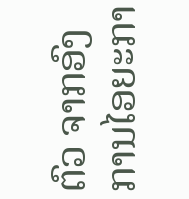ຕົວ ຈາກອົງການໄອຍະກາ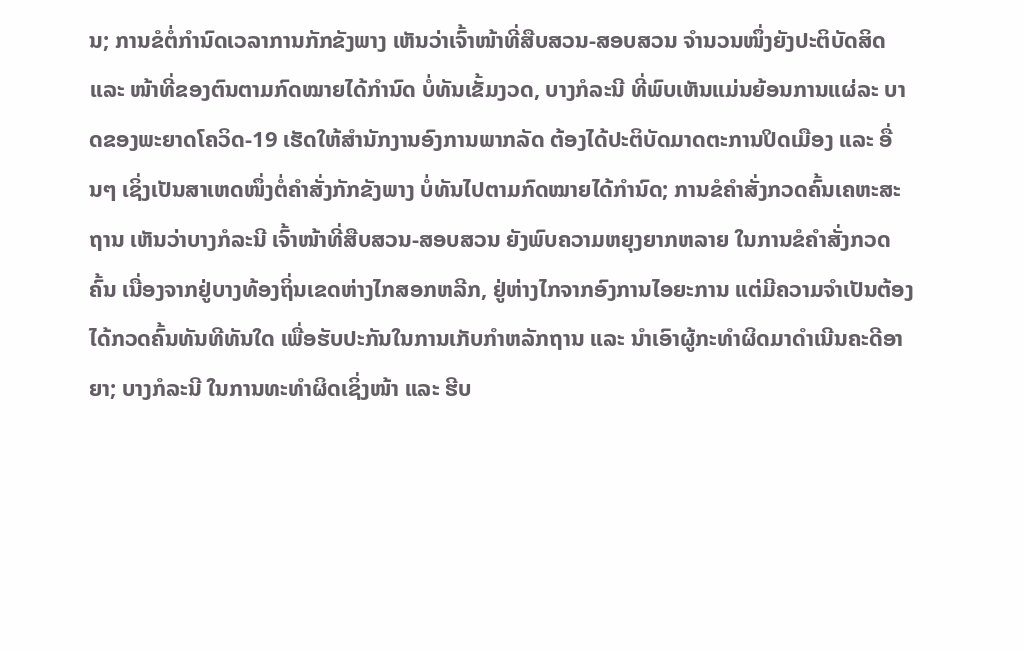ນ; ການຂໍຕໍ່ກຳນົດເວລາການກັກຂັງພາງ ເຫັນວ່າເຈົ້າໜ້າທີ່ສືບສວນ-ສອບສວນ ຈໍານວນໜຶ່ງຍັງປະຕິບັດສິດ ແລະ ໜ້າທີ່ຂອງຕົນຕາມກົດໝາຍໄດ້ກໍານົດ ບໍ່ທັນເຂັ້ມງວດ, ບາງກໍລະນີ ທີ່ພົບເຫັນແມ່ນຍ້ອນການແຜ່ລະ ບາດຂອງພະຍາດໂຄວິດ-19 ເຮັດໃຫ້ສໍານັກງານອົງການພາກລັດ ຕ້ອງໄດ້ປະຕິບັດມາດຕະການປິດເມືອງ ແລະ ອື່ນໆ ເຊິ່ງເປັນສາເຫດໜຶ່ງຕໍ່ຄໍາສັ່ງກັກຂັງພາງ ບໍ່ທັນໄປຕາມກົດໝາຍໄດ້ກໍານົດ; ການຂໍຄຳສັ່ງກວດຄົ້ນເຄຫະສະຖານ ເຫັນວ່າບາງກໍລະນີ ເຈົ້າໜ້າທີ່ສືບສວນ-ສອບສວນ ຍັງພົບຄວາມຫຍຸງຍາກຫລາຍ ໃນການຂໍຄໍາສັ່ງກວດຄົ້ນ ເນື່ອງຈາກຢູ່ບາງທ້ອງຖິ່ນເຂດຫ່າງໄກສອກຫລີກ, ຢູ່ຫ່າງໄກຈາກອົງການໄອຍະການ ແຕ່ມີຄວາມຈໍາເປັນຕ້ອງໄດ້ກວດຄົ້ນທັນທີທັນໃດ ເພື່ອຮັບປະກັນໃນການເກັບກໍາຫລັກຖານ ແລະ ນໍາເອົາຜູ້ກະທໍາຜິດມາດໍາເນີນຄະດີອາຍາ; ບາງກໍລະນີ ໃນການທະທໍາຜິດເຊິ່ງໜ້າ ແລະ ຮີບ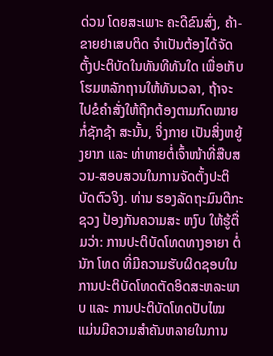ດ່ວນ ໂດຍສະເພາະ ຄະດີຂົນສົ່ງ, ຄ້າ-ຂາຍຢາເສບຕິດ ຈຳເປັນຕ້ອງໄດ້ຈັດຕັ້ງປະຕິບັດໃນທັນທີທັນໃດ ເພື່ອເກັບໂຮມຫລັກຖານໃຫ້ທັນເວລາ, ຖ້າຈະໄປຂໍຄຳສັ່ງໃຫ້ຖືກຕ້ອງຕາມກົດໝາຍກໍ່ຊັກຊ້າ ສະນັ້ນ, ຈິ່ງກາຍ ເປັນສິ່ງຫຍູ້ງຍາກ ແລະ ທ່າທາຍຕໍ່ເຈົ້າໜ້າທີ່ສືບສວນ-ສອບສວນໃນການຈັດຕັ້ງປະຕິບັດຕົວຈິງ. ທ່ານ ຮອງລັດຖະມົນຕີກະຊວງ ປ້ອງກັນຄວາມສະ ຫງົບ ໃຫ້ຮູ້ຕື່ມວ່າ: ການປະຕິບັດໂທດທາງອາຍາ ຕໍ່ນັກ ໂທດ ທີ່ມີຄວາມຮັບຜິດຊອບໃນການປະຕິບັດໂທດຕັດອິດສະຫລະພາບ ແລະ ການປະຕິບັດໂທດປັບໄໝ ແມ່ນມີຄວາມສໍາຄັນຫລາຍໃນການ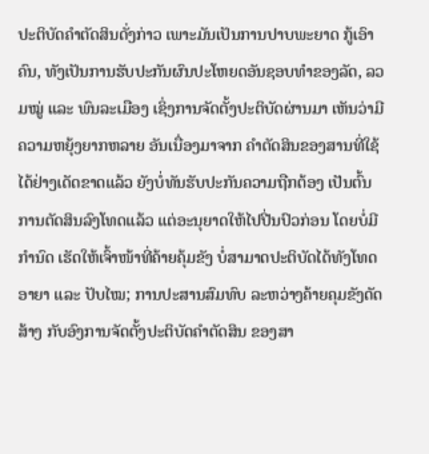ປະຕິບັດຄໍາຕັດສິນດັ່ງກ່າວ ເພາະມັນເປັນການປາບພະຍາດ ກູ້ເອົາຄົນ, ທັງເປັນການຮັບປະກັນຜົນປະໂຫຍດອັນຊອບທໍາຂອງລັດ, ລວມໝູ່ ແລະ ພົນລະເມືອງ ເຊິ່ງການຈັດຕັ້ງປະຕິບັດຜ່ານມາ ເຫັນວ່າມີຄວາມຫຍຸ້ງຍາກຫລາຍ ອັນເນື່ອງມາຈາກ ຄໍາຕັດສິນຂອງສານທີ່ໃຊ້ໄດ້ຢ່າງເດັດຂາດແລ້ວ ຍັງບໍ່ທັນຮັບປະກັນຄວາມຖືກຕ້ອງ ເປັນຕົ້ນການຕັດສິນລົງໂທດແລ້ວ ແຕ່ອະນຸຍາດໃຫ້ໄປປີ່ນປົວກ່ອນ ໂດຍບໍ່ມີກໍານົດ ເຮັດໃຫ້ເຈົ້າໜ້າທີ່ຄ້າຍຄຸ້ມຂັງ ບໍ່ສາມາດປະຕິບັດໄດ້ທັງໂທດອາຍາ ແລະ ປັບໄໝ; ການປະສານສົມທົບ ລະຫວ່າງຄ້າຍຄຸມຂັງດັດສ້າງ ກັບອົງການຈັດຕັ້ງປະຕິບັດຄໍາຕັດສິນ ຂອງສາ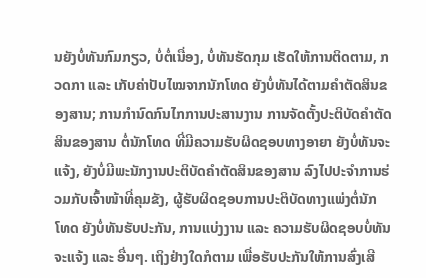ນຍັງບໍ່ທັນກົມກຽວ, ບໍ່ຕໍ່ເນື່ອງ, ບໍ່ທັນຮັດກຸມ ເຮັດໃຫ້ການຕິດຕາມ, ກວດກາ ແລະ ເກັບຄ່າປັບໄໝຈາກນັກໂທດ ຍັງບໍ່ທັນໄດ້ຕາມຄໍາຕັດສິນຂອງສານ; ການກໍານົດກົນໄກການປະສານງານ ການຈັດຕັ້ງປະຕິບັດຄໍາຕັດສິນຂອງສານ ຕໍ່ນັກໂທດ ທີ່ມີຄວາມຮັບຜິດຊອບທາງອາຍາ ຍັງບໍ່ທັນຈະແຈ້ງ, ຍັງບໍ່ມີພະນັກງານປະຕິບັດຄໍາຕັດສິນຂອງສານ ລົງໄປປະຈໍາການຮ່ວມກັບເຈົ້າໜ້າທີ່ຄຸມຂັງ, ຜູ້ຮັບຜິດຊອບການປະຕິບັດທາງແພ່ງຕໍ່ນັກໂທດ ຍັງບໍ່ທັນຮັບປະກັນ, ການແບ່ງງານ ແລະ ຄວາມຮັບຜິດຊອບບໍ່ທັນຈະແຈ້ງ ແລະ ອື່ນໆ. ເຖິງຢ່າງໃດກໍຕາມ ເພື່ອຮັບປະກັນໃຫ້ການສົ່ງເສີ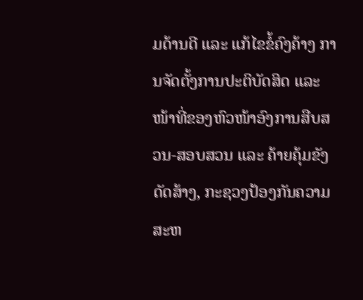ມດ້ານດີ ແລະ ແກ້ໄຂຂໍ້ຄົງຄ້າງ ການຈັດຕັ້ງການປະຕິບັດສິດ ແລະ ໜ້າທີ່ຂອງຫົວໜ້າອົງການສືບສວນ-ສອບສວນ ແລະ ຄ້າຍຄຸ້ມຂັງດັດສ້າງ, ກະຊວງປ້ອງກັນຄວາມສະຫ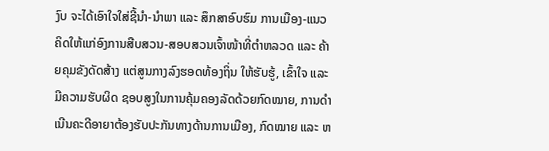ງົບ ຈະໄດ້ເອົາໃຈໃສ່ຊີ້ນໍາ-ນໍາພາ ແລະ ສຶກສາອົບຮົມ ການເມືອງ-ແນວຄິດໃຫ້ແກ່ອົງການສືບສວນ-ສອບສວນເຈົ້າໜ້າທີ່ຕໍາຫລວດ ແລະ ຄ້າຍຄຸມຂັງດັດສ້າງ ແຕ່ສູນກາງລົງຮອດທ້ອງຖິ່ນ ໃຫ້ຮັບຮູ້, ເຂົ້າໃຈ ແລະ ມີຄວາມຮັບຜິດ ຊອບສູງໃນການຄຸ້ມຄອງລັດດ້ວຍກົດໝາຍ, ການດໍາເນີນຄະດີອາຍາຕ້ອງຮັບປະກັນທາງດ້ານການເມືອງ, ກົດໝາຍ ແລະ ຫ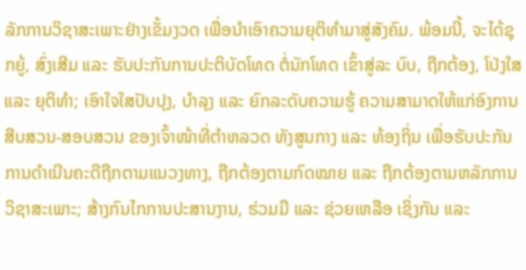ລັກການວິຊາສະເພາະຢ່າງເຂັ້ມງວດ ເພື່ອນໍາເອົາຄວາມຍຸຕິທໍາມາສູ່ສັງຄົມ. ພ້ອມນີ້, ຈະໄດ້ຊຸກຍູ້, ສົ່ງເສີມ ແລະ ຮັບປະກັນການປະຕິບັດໂທດ ຕໍ່ນັກໂທດ ເຂົ້າສູ່ລະ ບົບ, ຖືກຕ້ອງ, ໂປ່ງໃສ ແລະ ຍຸຕິທໍາ; ເອົາໃຈໃສປັບປຸງ, ບໍາລຸງ ແລະ ຍົກລະດັບຄວາມຮູ້ ຄວາມສາມາດໃຫ້ແກ່ອົງການສືບສວນ-ສອບສວນ ຂອງເຈົ້າໜ້າທີ່ຕໍາຫລວດ ທັງສູນກາງ ແລະ ທ້ອງຖິ່ນ ເພື່ອຮັບປະກັນການດໍາເນີນຄະດີຖືກຕາມແນວງທາງ, ຖືກຕ້ອງຕາມກົດໝາຍ ແລະ ຖືກຕ້ອງຕາມຫລັກການວິຊາສະເພາະ; ສ້າງກົນໄກການປະສານງານ, ຮ່ວມມື ແລະ ຊ່ວຍເຫລືອ ເຊິ່ງກັນ ແລະ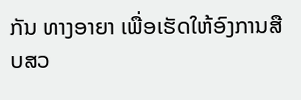ກັນ ທາງອາຍາ ເພື່ອເຮັດໃຫ້ອົງການສືບສວ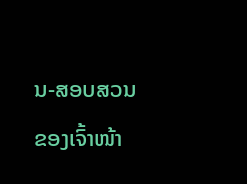ນ-ສອບສວນຂອງເຈົ້າໜ້າ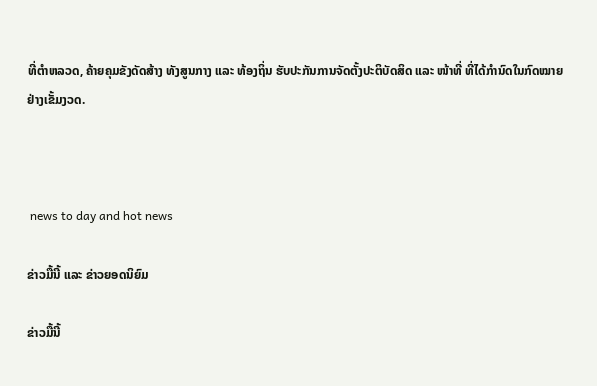ທີ່ຕໍາຫລວດ, ຄ້າຍຄຸມຂັງດັດສ້າງ ທັງສູນກາງ ແລະ ທ້ອງຖິ່ນ ຮັບປະກັນການຈັດຕັ້ງປະຕິບັດສິດ ແລະ ໜ້າທີ່ ທີ່ໄດ້ກໍານົດໃນກົດໝາຍ ຢ່າງເຂັ້ມງວດ.



 news to day and hot news

ຂ່າວມື້ນີ້ ແລະ ຂ່າວຍອດນິຍົມ

ຂ່າວມື້ນີ້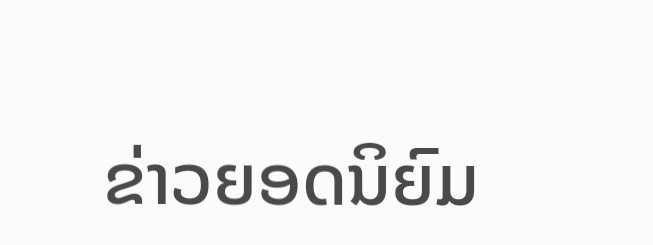ຂ່າວຍອດນິຍົມ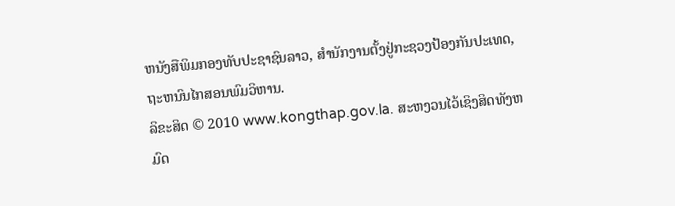ຫນັງສືພິມກອງທັບປະຊາຊົນລາວ, ສຳນັກງານຕັ້ງຢູ່ກະຊວງປ້ອງກັນປະເທດ, ຖະຫນົນໄກສອນພົມວິຫານ.
ລິຂະສິດ © 2010 www.kongthap.gov.la. ສະຫງວນໄວ້ເຊິງສິດທັງຫມົດ